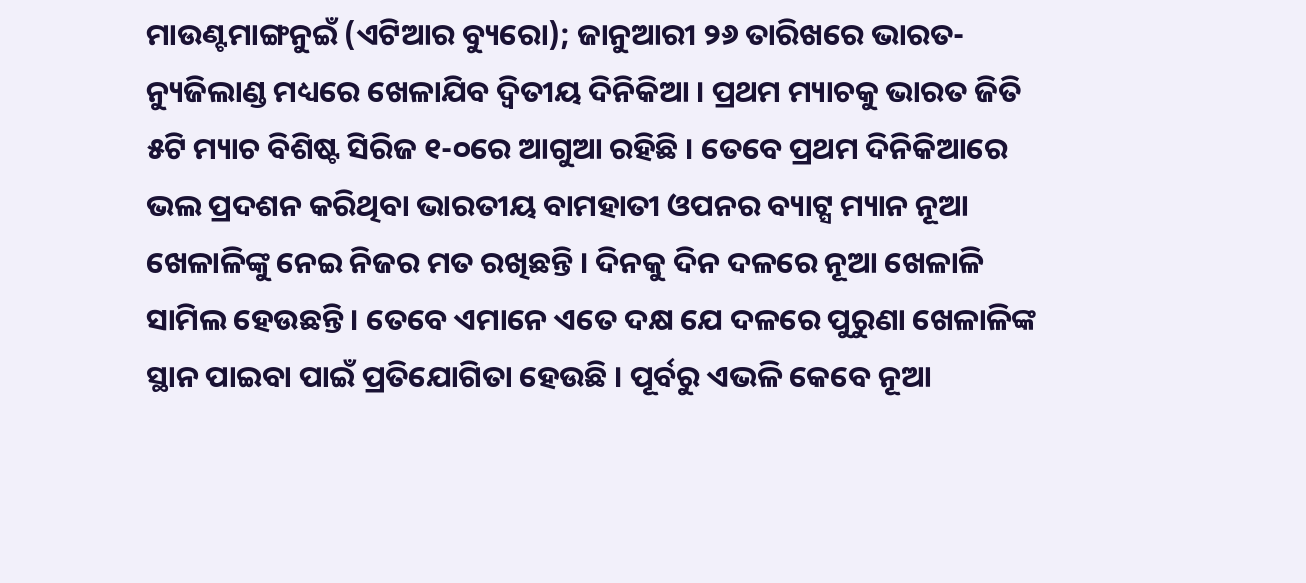ମାଉଣ୍ଟମାଙ୍ଗନୁଇଁ (ଏଟିଆର ବ୍ୟୁରୋ); ଜାନୁଆରୀ ୨୬ ତାରିଖରେ ଭାରତ-ନ୍ୟୁଜିଲାଣ୍ଡ ମଧ୍ୟରେ ଖେଳାଯିବ ଦ୍ୱିତୀୟ ଦିନିକିଆ । ପ୍ରଥମ ମ୍ୟାଚକୁ ଭାରତ ଜିତି ୫ଟି ମ୍ୟାଚ ବିଶିଷ୍ଟ ସିରିଜ ୧-୦ରେ ଆଗୁଆ ରହିଛି । ତେବେ ପ୍ରଥମ ଦିନିକିଆରେ ଭଲ ପ୍ରଦଶନ କରିଥିବା ଭାରତୀୟ ବାମହାତୀ ଓପନର ବ୍ୟାଟ୍ସ ମ୍ୟାନ ନୂଆ ଖେଳାଳିଙ୍କୁ ନେଇ ନିଜର ମତ ରଖିଛନ୍ତି । ଦିନକୁ ଦିନ ଦଳରେ ନୂଆ ଖେଳାଳି ସାମିଲ ହେଉଛନ୍ତି । ତେବେ ଏମାନେ ଏତେ ଦକ୍ଷ ଯେ ଦଳରେ ପୁରୁଣା ଖେଳାଳିଙ୍କ ସ୍ଥାନ ପାଇବା ପାଇଁ ପ୍ରତିଯୋଗିତା ହେଉଛି । ପୂର୍ବରୁ ଏଭଳି କେବେ ନୂଆ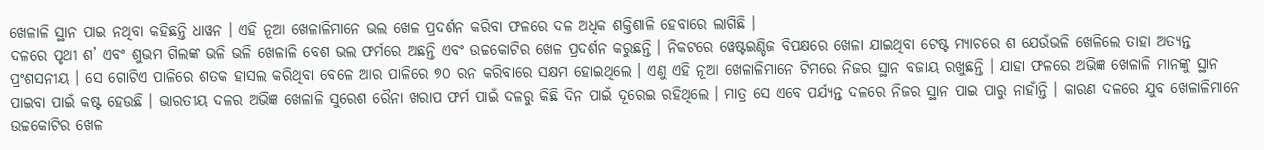ଖେଳାଳି ସ୍ଥାନ ପାଇ ନଥିବା କହିଛନ୍ତି ଧାୱନ । ଏହି ନୂଆ ଖେଳାଳିମାନେ ଭଲ ଖେଳ ପ୍ରଦର୍ଶନ କରିବା ଫଳରେ ଦଳ ଅଧିକ ଶକ୍ତିଶାଳି ହେବାରେ ଲାଗିଛି ।
ଦଳରେ ପୃଥୀ ଶ’ ଏବଂ ଶୁଭମ ଗିଲଙ୍କ ଭଳି ଭଳି ଖେଳାଳି ବେଶ ଭଲ ଫର୍ମରେ ଅଛନ୍ତି ଏବଂ ଉଚ୍ଚକୋଟିର ଖେଳ ପ୍ରଦର୍ଶନ କରୁଛନ୍ତି । ନିକଟରେ ୱେଷ୍ଟଇଣ୍ଡିଜ ବିପକ୍ଷରେ ଖେଳା ଯାଇଥିବା ଟେଷ୍ଟ ମ୍ୟାଚରେ ଶ ଯେଉଁଭଳି ଖେଳିଲେ ତାହା ଅତ୍ୟନ୍ତ ପ୍ରଂଶସନୀୟ । ସେ ଗୋଟିଏ ପାଳିରେ ଶତକ ହାସଲ କରିଥିବା ବେଳେ ଆର ପାଳିରେ ୭୦ ରନ କରିବାରେ ସକ୍ଷମ ହୋଇଥିଲେ । ଏଣୁ ଏହି ନୂଆ ଖେଳାଳିମାନେ ଟିମରେ ନିଜର ସ୍ଥାନ ବଜାୟ ରଖୁଛନ୍ତି । ଯାହା ଫଳରେ ଅଭିଜ୍ଞ ଖେଳାଳି ମାନଙ୍କୁ ସ୍ଥାନ ପାଇବା ପାଇଁ କଷ୍ଟ ହେଉଛି । ଭାରତୀୟ ଦଳର ଅଭିଜ୍ଞ ଖେଳାଳି ସୁରେଶ ରୈନା ଖରାପ ଫର୍ମ ପାଇଁ ଦଳରୁ କିଛି ଦିନ ପାଇଁ ଦୂରେଇ ରହିଥିଲେ । ମାତ୍ର ସେ ଏବେ ପର୍ଯ୍ୟନ୍ତ ଦଳରେ ନିଜର ସ୍ଥାନ ପାଇ ପାରୁ ନାହାଁନ୍ତି । କାରଣ ଦଳରେ ଯୁବ ଖେଳାଳିମାନେ ଉଚ୍ଚକୋଟିର ଖେଳ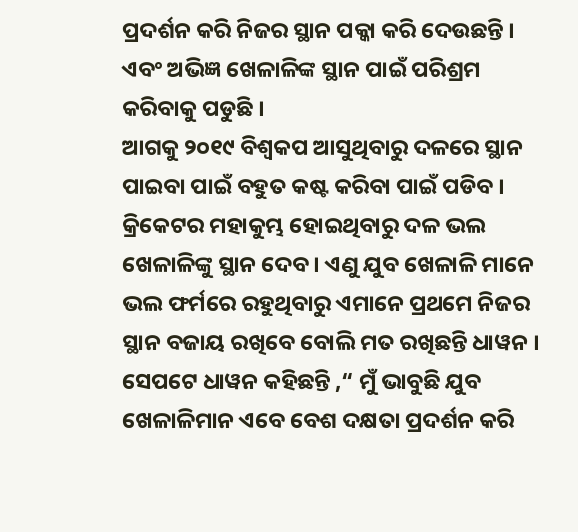ପ୍ରଦର୍ଶନ କରି ନିଜର ସ୍ଥାନ ପକ୍କା କରି ଦେଉଛନ୍ତି । ଏବଂ ଅଭିଜ୍ଞ ଖେଳାଳିଙ୍କ ସ୍ଥାନ ପାଇଁ ପରିଶ୍ରମ କରିବାକୁ ପଡୁଛି ।
ଆଗକୁ ୨୦୧୯ ବିଶ୍ୱକପ ଆସୁଥିବାରୁ ଦଳରେ ସ୍ଥାନ ପାଇବା ପାଇଁ ବହୁତ କଷ୍ଟ କରିବା ପାଇଁ ପଡିବ । କ୍ରିକେଟର ମହାକୁମ୍ଭ ହୋଇଥିବାରୁ ଦଳ ଭଲ ଖେଳାଳିଙ୍କୁ ସ୍ଥାନ ଦେବ । ଏଣୁ ଯୁବ ଖେଳାଳି ମାନେ ଭଲ ଫର୍ମରେ ରହୁଥିବାରୁ ଏମାନେ ପ୍ରଥମେ ନିଜର ସ୍ଥାନ ବଜାୟ ରଖିବେ ବୋଲି ମତ ରଖିଛନ୍ତି ଧାୱନ । ସେପଟେ ଧାୱନ କହିଛନ୍ତି ,“ ମୁଁ ଭାବୁଛି ଯୁବ ଖେଳାଳିମାନ ଏବେ ବେଶ ଦକ୍ଷତା ପ୍ରଦର୍ଶନ କରି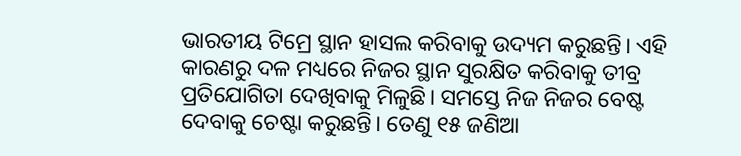ଭାରତୀୟ ଟିମ୍ରେ ସ୍ଥାନ ହାସଲ କରିବାକୁ ଉଦ୍ୟମ କରୁଛନ୍ତି। ଏହି କାରଣରୁ ଦଳ ମଧ୍ୟରେ ନିଜର ସ୍ଥାନ ସୁରକ୍ଷିତ କରିବାକୁ ତୀବ୍ର ପ୍ରତିଯୋଗିତା ଦେଖିବାକୁ ମିଳୁଛି। ସମସ୍ତେ ନିଜ ନିଜର ବେଷ୍ଟ ଦେବାକୁ ଚେଷ୍ଟା କରୁଛନ୍ତି। ତେଣୁ ୧୫ ଜଣିଆ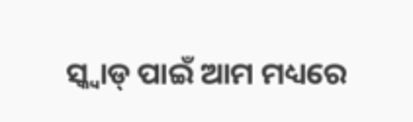ସ୍କ୍ୱାଡ୍ ପାଇଁ ଆମ ମଧ୍ୟରେ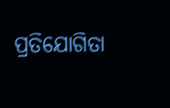ପ୍ରତିଯୋଗିତା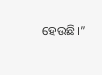ହେଉଛି।”